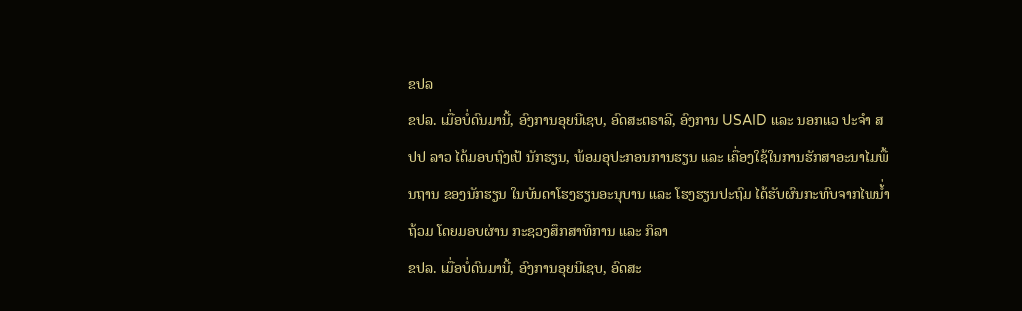ຂປລ
ຂປລ. ເມື່ອບໍ່ດົນມານີ້, ອົງການອຸຍນີເຊບ, ອົດສະຕຣາລີ, ອົງການ USAID ແລະ ນອກແວ ປະຈໍາ ສປປ ລາວ ໄດ້ມອບຖົງເປ້ ນັກຮຽນ, ພ້ອມອຸປະກອນການຮຽນ ແລະ ເຄື່ອງໃຊ້ໃນການຮັກສາອະນາໄມພື້ນຖານ ຂອງນັກຮຽນ ໃນບັນດາໂຮງຮຽນອະນຸບານ ແລະ ໂຮງຮຽນປະຖົມ ໄດ້ຮັບຜົນກະທົບຈາກໄພນໍ້່າຖ້ວມ ໂດຍມອບຜ່ານ ກະຊວງສຶກສາທິການ ແລະ ກິລາ
ຂປລ. ເມື່ອບໍ່ດົນມານີ້, ອົງການອຸຍນີເຊບ, ອົດສະ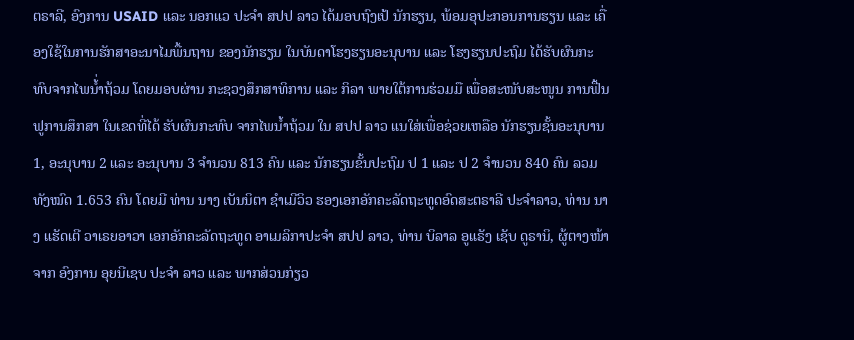ຕຣາລີ, ອົງການ USAID ແລະ ນອກແວ ປະຈໍາ ສປປ ລາວ ໄດ້ມອບຖົງເປ້ ນັກຮຽນ, ພ້ອມອຸປະກອນການຮຽນ ແລະ ເຄື່ອງໃຊ້ໃນການຮັກສາອະນາໄມພື້ນຖານ ຂອງນັກຮຽນ ໃນບັນດາໂຮງຮຽນອະນຸບານ ແລະ ໂຮງຮຽນປະຖົມ ໄດ້ຮັບຜົນກະທົບຈາກໄພນໍ້່າຖ້ວມ ໂດຍມອບຜ່ານ ກະຊວງສຶກສາທິການ ແລະ ກິລາ ພາຍໃຕ້ການຮ່ວມມື ເພື່ອສະໜັບສະໜູນ ການຟື້ນຟູການສຶກສາ ໃນເຂດທີ່ໄດ້ ຮັບຜົນກະທົບ ຈາກໄພນ້ຳຖ້ວມ ໃນ ສປປ ລາວ ແນໃສ່ເພື່ອຊ່ວຍເຫລືອ ນັກຮຽນຊັ້ນອະນຸບານ 1, ອະນຸບານ 2 ແລະ ອະນຸບານ 3 ຈໍານວນ 813 ຄົນ ແລະ ນັກຮຽນຂັ້ນປະຖົມ ປ 1 ແລະ ປ 2 ຈໍານວນ 840 ຄົນ ລວມທັງໝົດ 1.653 ຄົນ ໂດຍມີ ທ່ານ ນາງ ເບັນນິຕາ ຊໍາເມີວິວ ຮອງເອກອັກຄະລັດຖະທູດອົດສະຕຣາລີ ປະຈໍາລາວ, ທ່ານ ນາງ ແຮັດເຕີ ວາເຣຍອາວາ ເອກອັກຄະລັດຖະທູດ ອາເມລິກາປະຈຳ ສປປ ລາວ, ທ່ານ ບິລາລ ອູແຣັງ ເຊັບ ດູຣານິ, ຜູ້ຕາງໜ້າຈາກ ອົງການ ອຸຍນີເຊບ ປະຈໍາ ລາວ ແລະ ພາກສ່ວນກ່ຽວ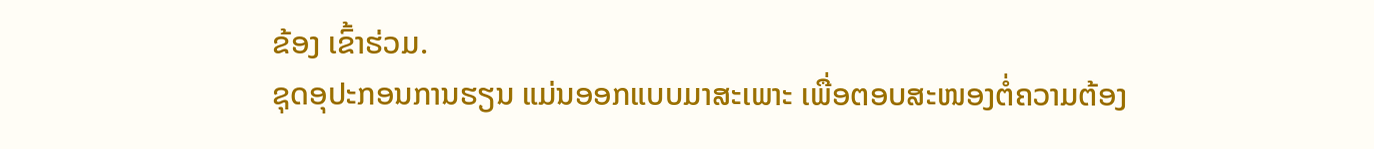ຂ້ອງ ເຂົ້າຮ່ວມ.
ຊຸດອຸປະກອນການຮຽນ ແມ່ນອອກແບບມາສະເພາະ ເພື່ອຕອບສະໜອງຕໍ່ຄວາມຕ້ອງ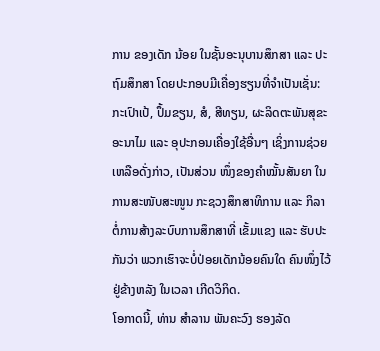ການ ຂອງເດັກ ນ້ອຍ ໃນຊັ້ນອະນຸບານສຶກສາ ແລະ ປະຖົມສຶກສາ ໂດຍປະກອບມີເຄື່ອງຮຽນທີ່ຈຳເປັນເຊັ່ນ: ກະເປົາເປ້, ປຶ້ມຂຽນ, ສໍ, ສີທຽນ, ຜະລິດຕະພັນສຸຂະອະນາໄມ ແລະ ອຸປະກອນເຄື່ອງໃຊ້ອື່ນໆ ເຊິ່ງການຊ່ວຍເຫລືອດັ່ງກ່າວ, ເປັນສ່ວນ ໜຶ່ງຂອງຄຳໝັ້ນສັນຍາ ໃນການສະໜັບສະໜູນ ກະຊວງສຶກສາທິການ ແລະ ກິລາ ຕໍ່ການສ້າງລະບົບການສຶກສາທີ່ ເຂັ້ມແຂງ ແລະ ຮັບປະກັນວ່າ ພວກເຮົາຈະບໍ່ປ່ອຍເດັກນ້ອຍຄົນໃດ ຄົນໜຶ່ງໄວ້ຢູ່ຂ້າງຫລັງ ໃນເວລາ ເກີດວິກິດ.
ໂອກາດນີ້, ທ່ານ ສຳລານ ພັນຄະວົງ ຮອງລັດ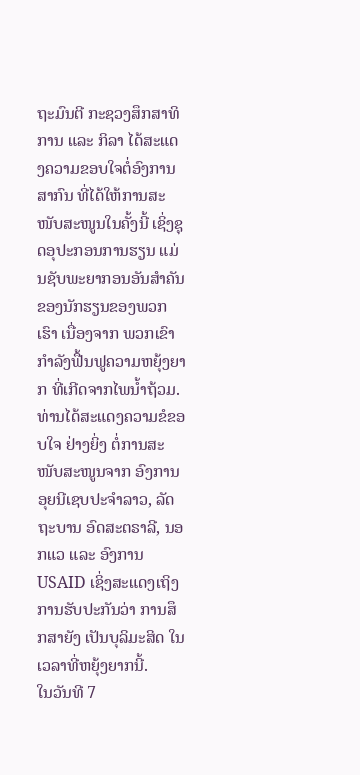ຖະມົນຕີ ກະຊວງສຶກສາທິການ ແລະ ກິລາ ໄດ້ສະແດງຄວາມຂອບໃຈຕໍ່ອົງການສາກົນ ທີ່ໄດ້ໃຫ້ການສະໜັບສະໜູນໃນຄັ້ງນີ້ ເຊິ່ງຊຸດອຸປະກອນການຮຽນ ແມ່ນຊັບພະຍາກອນອັນສຳຄັນ ຂອງນັກຮຽນຂອງພວກເຮົາ ເນື່ອງຈາກ ພວກເຂົາກຳລັງຟື້ນຟູຄວາມຫຍຸ້ງຍາກ ທີ່ເກີດຈາກໄພນ້ຳຖ້ວມ. ທ່ານໄດ້ສະແດງຄວາມຂໍຂອບໃຈ ຢ່າງຍິ່ງ ຕໍ່ການສະໜັບສະໜູນຈາກ ອົງການ ອຸຍນີເຊບປະຈໍາລາວ, ລັດຖະບານ ອົດສະຕຣາລີ, ນອກແວ ແລະ ອົງການ USAID ເຊິ່ງສະແດງເຖິງການຮັບປະກັນວ່າ ການສຶກສາຍັງ ເປັນບຸລິມະສິດ ໃນ ເວລາທີ່ຫຍຸ້ງຍາກນີ້.
ໃນວັນທີ 7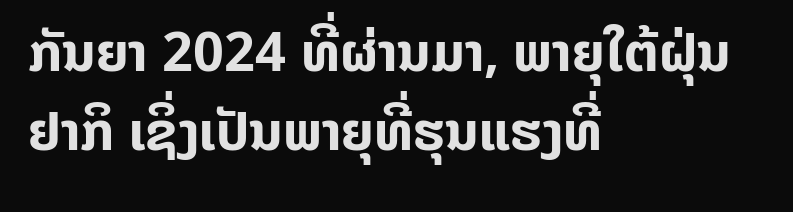ກັນຍາ 2024 ທີ່ຜ່ານມາ, ພາຍຸໃຕ້ຝຸ່ນຢາກິ ເຊິ່ງເປັນພາຍຸທີ່ຮຸນແຮງທີ່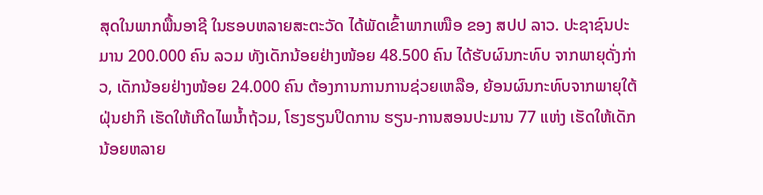ສຸດໃນພາກພື້ນອາຊີ ໃນຮອບຫລາຍສະຕະວັດ ໄດ້ພັດເຂົ້າພາກເໜືອ ຂອງ ສປປ ລາວ. ປະຊາຊົນປະມານ 200.000 ຄົນ ລວມ ທັງເດັກນ້ອຍຢ່າງໜ້ອຍ 48.500 ຄົນ ໄດ້ຮັບຜົນກະທົບ ຈາກພາຍຸດັ່ງກ່າວ, ເດັກນ້ອຍຢ່າງໜ້ອຍ 24.000 ຄົນ ຕ້ອງການການການຊ່ວຍເຫລືອ, ຍ້ອນຜົນກະທົບຈາກພາຍຸໃຕ້ຝຸ່ນຢາກິ ເຮັດໃຫ້ເກີດໄພນ້ຳຖ້ວມ, ໂຮງຮຽນປິດການ ຮຽນ-ການສອນປະມານ 77 ແຫ່ງ ເຮັດໃຫ້ເດັກນ້ອຍຫລາຍ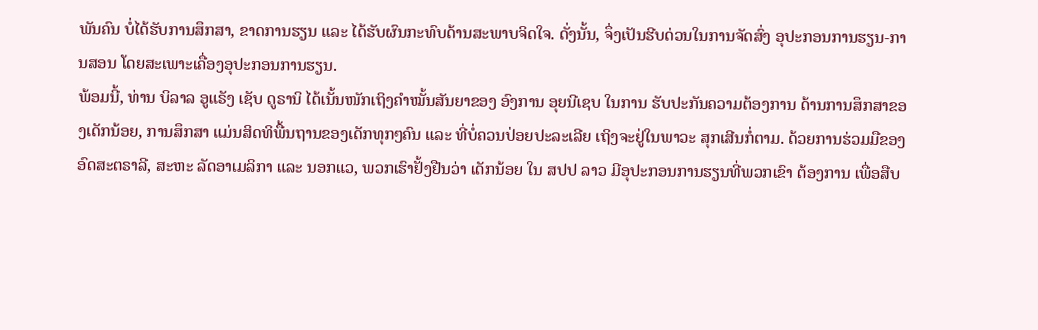ພັນຄົນ ບໍ່ໄດ້ຮັບການສຶກສາ, ຂາດການຮຽນ ແລະ ໄດ້ຮັບຜົນກະທົບດ້ານສະພາບຈິດໃຈ. ດັ່ງນັ້ນ, ຈຶ່ງເປັນຮີບດ່ວນໃນການຈັດສົ່ງ ອຸປະກອນການຮຽນ-ການສອນ ໂດຍສະເພາະເຄື່ອງອຸປະກອນການຮຽນ.
ພ້ອມນີ້, ທ່ານ ບິລາລ ອູແຣັງ ເຊັບ ດູຣານິ ໄດ້ເນັ້ນໜັກເຖິງຄຳໝັ້ນສັນຍາຂອງ ອົງການ ອຸຍນີເຊບ ໃນການ ຮັບປະກັນຄວາມຕ້ອງການ ດ້ານການສຶກສາຂອງເດັກນ້ອຍ, ການສຶກສາ ແມ່ນສິດທິພື້ນຖານຂອງເດັກທຸກໆຄົນ ແລະ ທີ່ບໍ່ຄວນປ່ອຍປະລະເລີຍ ເຖິງຈະຢູ່ໃນພາວະ ສຸກເສີນກໍ່ຕາມ. ດ້ວຍການຮ່ວມມືຂອງ ອົດສະຕຣາລີ, ສະຫະ ລັດອາເມລິກາ ແລະ ນອກແວ, ພວກເຮົາຢັ້ງຢືນວ່າ ເດັກນ້ອຍ ໃນ ສປປ ລາວ ມີອຸປະກອນການຮຽນທີ່ພວກເຂົາ ຕ້ອງການ ເພື່ອສືບ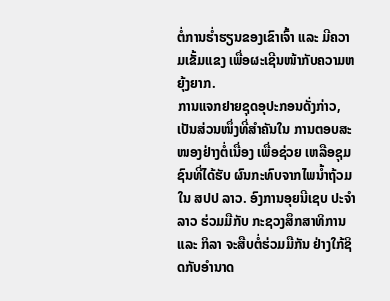ຕໍ່ການຮ່ຳຮຽນຂອງເຂົາເຈົ້າ ແລະ ມີຄວາມເຂັ້ມແຂງ ເພື່ອຜະເຊີນໜ້າກັບຄວາມຫຍຸ້ງຍາກ.
ການແຈກຢາຍຊຸດອຸປະກອນດັ່ງກ່າວ, ເປັນສ່ວນໜຶ່ງທີ່ສຳຄັນໃນ ການຕອບສະໜອງຢ່າງຕໍ່ເນື່ອງ ເພື່ອຊ່ວຍ ເຫລືອຊຸມຊົນທີ່ໄດ້ຮັບ ຜົນກະທົບຈາກໄພນໍ້າຖ້ວມ ໃນ ສປປ ລາວ. ອົງການອຸຍນີເຊບ ປະຈຳລາວ ຮ່ວມມືກັບ ກະຊວງສຶກສາທິການ ແລະ ກິລາ ຈະສືບຕໍ່ຮ່ວມມືກັນ ຢ່າງໃກ້ຊິດກັບອຳນາດ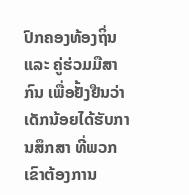ປົກຄອງທ້ອງຖິ່ນ ແລະ ຄູ່ຮ່ວມມືສາກົນ ເພື່ອຢັ້ງຢືນວ່າ ເດັກນ້ອຍໄດ້ຮັບການສຶກສາ ທີ່ພວກເຂົາຕ້ອງການ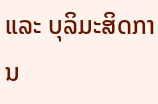ແລະ ບຸລິມະສິດການ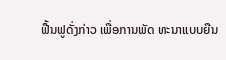ຟື້ນຟູດັ່ງກ່າວ ເພື່ອການພັດ ທະນາແບບຍືນ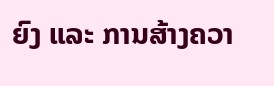ຍົງ ແລະ ການສ້າງຄວາ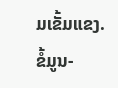ມເຂັ້ມແຂງ.
ຂໍ້ມູນ-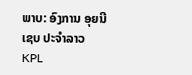ພາບ: ອົງການ ອຸຍນີເຊບ ປະຈໍາລາວ
KPL